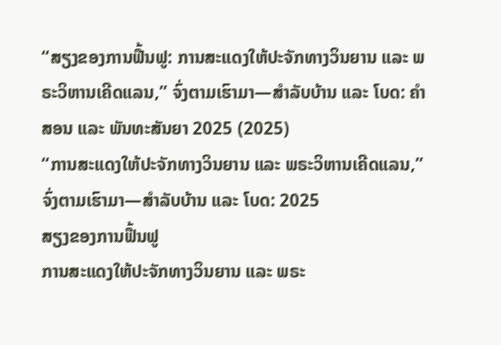“ສຽງຂອງການຟື້ນຟູ: ການສະແດງໃຫ້ປະຈັກທາງວິນຍານ ແລະ ພຣະວິຫານເຄີດແລນ,” ຈົ່ງຕາມເຮົາມາ—ສຳລັບບ້ານ ແລະ ໂບດ: ຄຳສອນ ແລະ ພັນທະສັນຍາ 2025 (2025)
“ການສະແດງໃຫ້ປະຈັກທາງວິນຍານ ແລະ ພຣະວິຫານເຄີດແລນ,” ຈົ່ງຕາມເຮົາມາ—ສຳລັບບ້ານ ແລະ ໂບດ: 2025
ສຽງຂອງການຟື້ນຟູ
ການສະແດງໃຫ້ປະຈັກທາງວິນຍານ ແລະ ພຣະ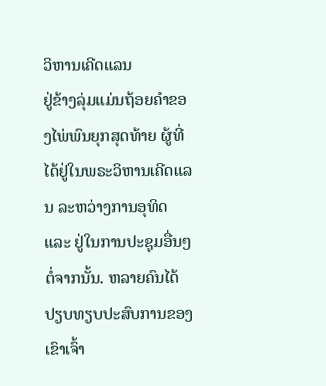ວິຫານເຄີດແລນ
ຢູ່ຂ້າງລຸ່ມແມ່ນຖ້ອຍຄຳຂອງໄພ່ພົນຍຸກສຸດທ້າຍ ຜູ້ທີ່ໄດ້ຢູ່ໃນພຣະວິຫານເຄີດແລນ ລະຫວ່າງການອຸທິດ ແລະ ຢູ່ໃນການປະຊຸມອື່ນໆ ຕໍ່ຈາກນັ້ນ. ຫລາຍຄົນໄດ້ປຽບທຽບປະສົບການຂອງເຂົາເຈົ້າ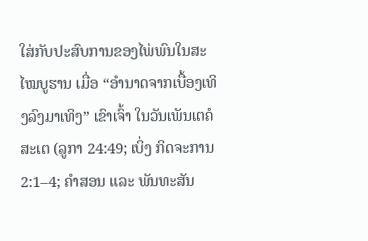ໃສ່ກັບປະສົບການຂອງໄພ່ພົນໃນສະໄໝບູຮານ ເມື່ອ “ອຳນາດຈາກເບື້ອງເທິງລົງມາເທິງ” ເຂົາເຈົ້າ ໃນວັນເພັນເຕຄໍສະເຕ (ລູກາ 24:49; ເບິ່ງ ກິດຈະການ 2:1–4; ຄຳສອນ ແລະ ພັນທະສັນ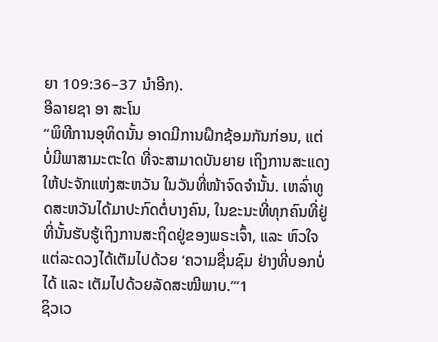ຍາ 109:36–37 ນຳອີກ).
ອີລາຍຊາ ອາ ສະໂນ
“ພິທີການອຸທິດນັ້ນ ອາດມີການຝຶກຊ້ອມກັນກ່ອນ, ແຕ່ບໍ່ມີພາສາມະຕະໃດ ທີ່ຈະສາມາດບັນຍາຍ ເຖິງການສະແດງໃຫ້ປະຈັກແຫ່ງສະຫວັນ ໃນວັນທີ່ໜ້າຈົດຈຳນັ້ນ. ເຫລົ່າທູດສະຫວັນໄດ້ມາປະກົດຕໍ່ບາງຄົນ, ໃນຂະນະທີ່ທຸກຄົນທີ່ຢູ່ທີ່ນັ້ນຮັບຮູ້ເຖິງການສະຖິດຢູ່ຂອງພຣະເຈົ້າ, ແລະ ຫົວໃຈແຕ່ລະດວງໄດ້ເຕັມໄປດ້ວຍ ‘ຄວາມຊື່ນຊົມ ຢ່າງທີ່ບອກບໍ່ໄດ້ ແລະ ເຕັມໄປດ້ວຍລັດສະໝີພາບ.’”1
ຊິວເວ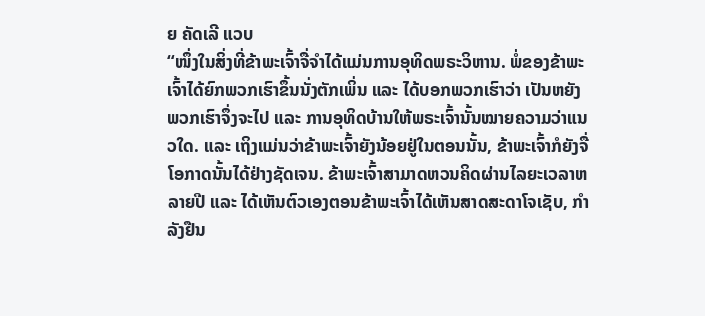ຍ ຄັດເລີ ແວບ
“ໜຶ່ງໃນສິ່ງທີ່ຂ້າພະເຈົ້າຈື່ຈຳໄດ້ແມ່ນການອຸທິດພຣະວິຫານ. ພໍ່ຂອງຂ້າພະເຈົ້າໄດ້ຍົກພວກເຮົາຂຶ້ນນັ່ງຕັກເພິ່ນ ແລະ ໄດ້ບອກພວກເຮົາວ່າ ເປັນຫຍັງພວກເຮົາຈຶ່ງຈະໄປ ແລະ ການອຸທິດບ້ານໃຫ້ພຣະເຈົ້ານັ້ນໝາຍຄວາມວ່າແນວໃດ. ແລະ ເຖິງແມ່ນວ່າຂ້າພະເຈົ້າຍັງນ້ອຍຢູ່ໃນຕອນນັ້ນ, ຂ້າພະເຈົ້າກໍຍັງຈື່ໂອກາດນັ້ນໄດ້ຢ່າງຊັດເຈນ. ຂ້າພະເຈົ້າສາມາດຫວນຄິດຜ່ານໄລຍະເວລາຫລາຍປີ ແລະ ໄດ້ເຫັນຕົວເອງຕອນຂ້າພະເຈົ້າໄດ້ເຫັນສາດສະດາໂຈເຊັບ, ກຳລັງຢືນ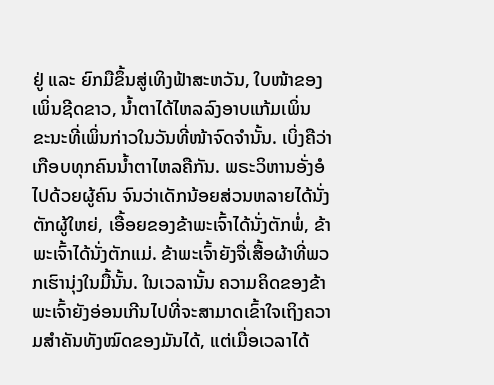ຢູ່ ແລະ ຍົກມືຂຶ້ນສູ່ເທິງຟ້າສະຫວັນ, ໃບໜ້າຂອງເພິ່ນຊີດຂາວ, ນ້ຳຕາໄດ້ໄຫລລົງອາບແກ້ມເພິ່ນ ຂະນະທີ່ເພິ່ນກ່າວໃນວັນທີ່ໜ້າຈົດຈຳນັ້ນ. ເບິ່ງຄືວ່າ ເກືອບທຸກຄົນນ້ຳຕາໄຫລຄືກັນ. ພຣະວິຫານອັ່ງອໍໄປດ້ວຍຜູ້ຄົນ ຈົນວ່າເດັກນ້ອຍສ່ວນຫລາຍໄດ້ນັ່ງຕັກຜູ້ໃຫຍ່, ເອື້ອຍຂອງຂ້າພະເຈົ້າໄດ້ນັ່ງຕັກພໍ່, ຂ້າພະເຈົ້າໄດ້ນັ່ງຕັກແມ່. ຂ້າພະເຈົ້າຍັງຈື່ເສື້ອຜ້າທີ່ພວກເຮົານຸ່ງໃນມື້ນັ້ນ. ໃນເວລານັ້ນ ຄວາມຄິດຂອງຂ້າພະເຈົ້າຍັງອ່ອນເກີນໄປທີ່ຈະສາມາດເຂົ້າໃຈເຖິງຄວາມສຳຄັນທັງໝົດຂອງມັນໄດ້, ແຕ່ເມື່ອເວລາໄດ້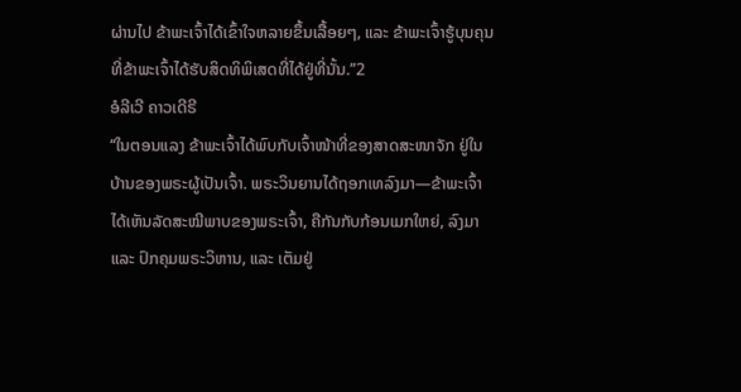ຜ່ານໄປ ຂ້າພະເຈົ້າໄດ້ເຂົ້າໃຈຫລາຍຂຶ້ນເລື້ອຍໆ, ແລະ ຂ້າພະເຈົ້າຮູ້ບຸນຄຸນທີ່ຂ້າພະເຈົ້າໄດ້ຮັບສິດທິພິເສດທີ່ໄດ້ຢູ່ທີ່ນັ້ນ.”2
ອໍລີເວີ ຄາວເດີຣີ
“ໃນຕອນແລງ ຂ້າພະເຈົ້າໄດ້ພົບກັບເຈົ້າໜ້າທີ່ຂອງສາດສະໜາຈັກ ຢູ່ໃນບ້ານຂອງພຣະຜູ້ເປັນເຈົ້າ. ພຣະວິນຍານໄດ້ຖອກເທລົງມາ—ຂ້າພະເຈົ້າໄດ້ເຫັນລັດສະໝີພາບຂອງພຣະເຈົ້າ, ຄືກັນກັບກ້ອນເມກໃຫຍ່, ລົງມາ ແລະ ປົກຄຸມພຣະວິຫານ, ແລະ ເຕັມຢູ່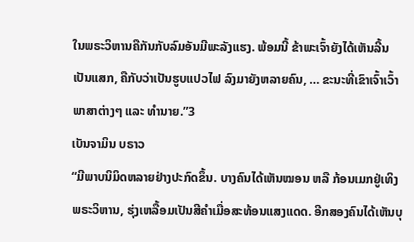ໃນພຣະວິຫານຄືກັນກັບລົມອັນມີພະລັງແຮງ. ພ້ອມນີ້ ຂ້າພະເຈົ້າຍັງໄດ້ເຫັນລີ້ນເປັນແສກ, ຄືກັບວ່າເປັນຮູບແປວໄຟ ລົງມາຍັງຫລາຍຄົນ, … ຂະນະທີ່ເຂົາເຈົ້າເວົ້າພາສາຕ່າງໆ ແລະ ທຳນາຍ.”3
ເບັນຈາມິນ ບຣາວ
“ມີພາບນິມິດຫລາຍຢ່າງປະກົດຂຶ້ນ. ບາງຄົນໄດ້ເຫັນໝອນ ຫລື ກ້ອນເມກຢູ່ເທິງພຣະວິຫານ, ຮຸ່ງເຫລື້ອມເປັນສີຄຳເມື່ອສະທ້ອນແສງແດດ. ອີກສອງຄົນໄດ້ເຫັນບຸ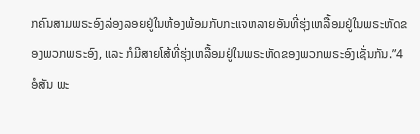ກຄົນສາມພຣະອົງລ່ອງລອຍຢູ່ໃນຫ້ອງພ້ອມກັບກະແຈຫລາຍອັນທີ່ຮຸ່ງເຫລື້ອມຢູ່ໃນພຣະຫັດຂອງພວກພຣະອົງ, ແລະ ກໍມີສາຍໂສ້ທີ່ຮຸ່ງເຫລື້ອມຢູ່ໃນພຣະຫັດຂອງພວກພຣະອົງເຊັ່ນກັນ.”4
ອໍສັນ ພະ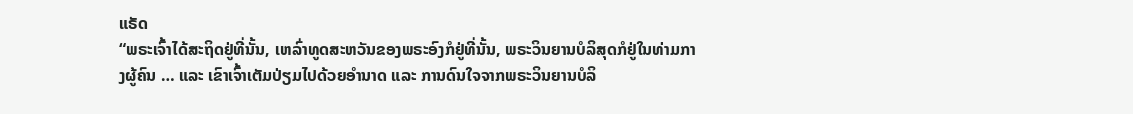ແຣັດ
“ພຣະເຈົ້າໄດ້ສະຖິດຢູ່ທີ່ນັ້ນ, ເຫລົ່າທູດສະຫວັນຂອງພຣະອົງກໍຢູ່ທີ່ນັ້ນ, ພຣະວິນຍານບໍລິສຸດກໍຢູ່ໃນທ່າມກາງຜູ້ຄົນ … ແລະ ເຂົາເຈົ້າເຕັມປ່ຽມໄປດ້ວຍອຳນາດ ແລະ ການດົນໃຈຈາກພຣະວິນຍານບໍລິ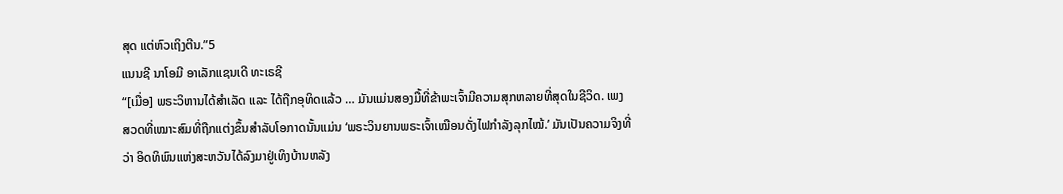ສຸດ ແຕ່ຫົວເຖິງຕີນ.”5
ແນນຊີ ນາໂອມີ ອາເລັກແຊນເດີ ທະເຣຊີ
“[ເມື່ອ] ພຣະວິຫານໄດ້ສຳເລັດ ແລະ ໄດ້ຖືກອຸທິດແລ້ວ … ມັນແມ່ນສອງມື້ທີ່ຂ້າພະເຈົ້າມີຄວາມສຸກຫລາຍທີ່ສຸດໃນຊີວິດ. ເພງສວດທີ່ເໝາະສົມທີ່ຖືກແຕ່ງຂຶ້ນສຳລັບໂອກາດນັ້ນແມ່ນ ‘ພຣະວິນຍານພຣະເຈົ້າເໝືອນດັ່ງໄຟກຳລັງລຸກໄໝ້.’ ມັນເປັນຄວາມຈິງທີ່ວ່າ ອິດທິພົນແຫ່ງສະຫວັນໄດ້ລົງມາຢູ່ເທິງບ້ານຫລັງ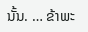ນັ້ນ. … ຂ້າພະ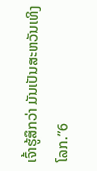ເຈົ້າຮູ້ສຶກວ່າ ມັນເປັນສະຫວັນເທິງໂລກ.”6